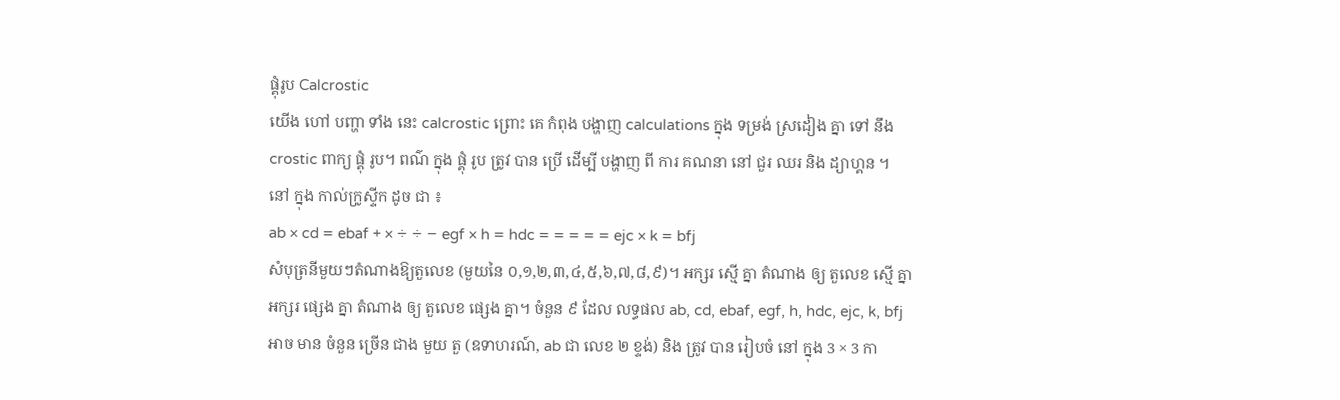ផ្គុំរូប Calcrostic
យើង ហៅ បញ្ហា ទាំង នេះ calcrostic ព្រោះ គេ កំពុង បង្ហាញ calculations ក្នុង ទម្រង់ ស្រដៀង គ្នា ទៅ នឹងcrostic ពាក្យ ផ្គុំ រូប។ ពណ៌ ក្នុង ផ្គុំ រូប ត្រូវ បាន ប្រើ ដើម្បី បង្ហាញ ពី ការ គណនា នៅ ជួរ ឈរ និង ដ្យាហ្គន ។ នៅ ក្នុង កាល់ក្រូស្ទីក ដូច ជា ៖
ab × cd = ebaf + × ÷ ÷ − egf × h = hdc = = = = = ejc × k = bfj
សំបុត្រនីមួយៗតំណាងឱ្យតួលេខ (មួយនៃ ០,១,២,៣,៤,៥,៦,៧,៨,៩)។ អក្សរ ស្មើ គ្នា តំណាង ឲ្យ តួលេខ ស្មើ គ្នា អក្សរ ផ្សេង គ្នា តំណាង ឲ្យ តួលេខ ផ្សេង គ្នា។ ចំនួន ៩ ដែល លទ្ធផល ab, cd, ebaf, egf, h, hdc, ejc, k, bfj អាច មាន ចំនួន ច្រើន ជាង មួយ តួ (ឧទាហរណ៍, ab ជា លេខ ២ ខ្ទង់) និង ត្រូវ បាន រៀបចំ នៅ ក្នុង 3 × 3 កា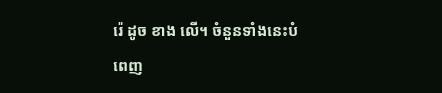រ៉េ ដូច ខាង លើ។ ចំនួនទាំងនេះបំពេញ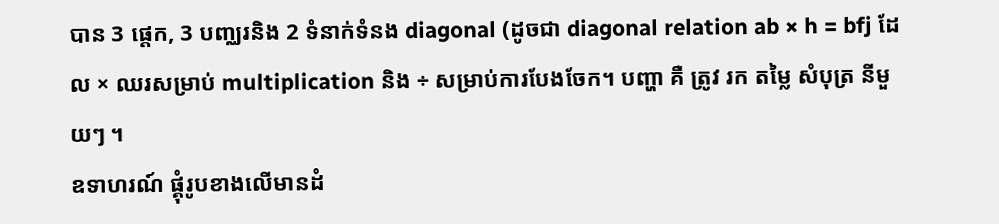បាន 3 ផ្តេក, 3 បញ្ឈរនិង 2 ទំនាក់ទំនង diagonal (ដូចជា diagonal relation ab × h = bfj ដែល × ឈរសម្រាប់ multiplication និង ÷ សម្រាប់ការបែងចែក។ បញ្ហា គឺ ត្រូវ រក តម្លៃ សំបុត្រ នីមួយៗ ។
ឧទាហរណ៍ ផ្គុំរូបខាងលើមានដំ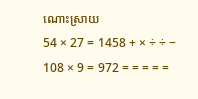ណោះស្រាយ
54 × 27 = 1458 + × ÷ ÷ − 108 × 9 = 972 = = = = =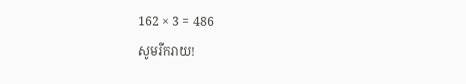162 × 3 = 486
សូមរីករាយ!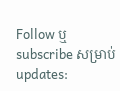Follow ឬ subscribe សម្រាប់ updates: